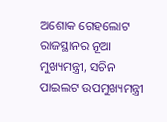ଅଶୋକ ଗେହଲୋଟ ରାଜସ୍ଥାନର ନୂଆ ମୁଖ୍ୟମନ୍ତ୍ରୀ, ସଚିନ ପାଇଲଟ ଉପମୁଖ୍ୟମନ୍ତ୍ରୀ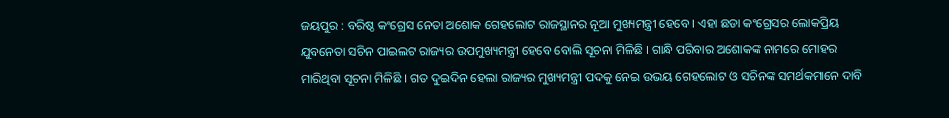ଜୟପୁର : ବରିଷ୍ଠ କଂଗ୍ରେସ ନେତା ଅଶୋକ ଗେହଲୋଟ ରାଜସ୍ଥାନର ନୂଆ ମୁଖ୍ୟମନ୍ତ୍ରୀ ହେବେ । ଏହା ଛଡା କଂଗ୍ରେସର ଲୋକପ୍ରିୟ ଯୁବନେତା ସଚିନ ପାଇଲଟ ରାଜ୍ୟର ଉପମୁଖ୍ୟମନ୍ତ୍ରୀ ହେବେ ବୋଲି ସୂଚନା ମିଳିଛି । ଗାନ୍ଧି ପରିବାର ଅଶୋକଙ୍କ ନାମରେ ମୋହର ମାରିଥିବା ସୂଚନା ମିଳିଛି । ଗତ ଦୁଇଦିନ ହେଲା ରାଜ୍ୟର ମୁଖ୍ୟମନ୍ତ୍ରୀ ପଦକୁ ନେଇ ଉଭୟ ଗେହଲୋଟ ଓ ସଚିନଙ୍କ ସମର୍ଥକମାନେ ଦାବି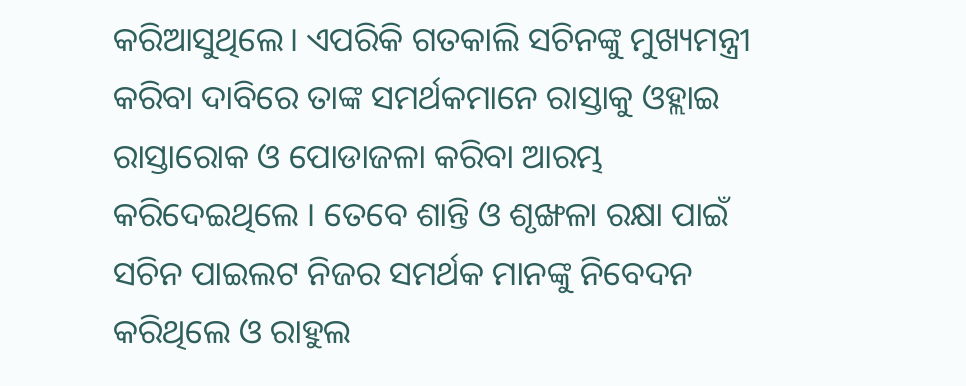କରିଆସୁଥିଲେ। ଏପରିକି ଗତକାଲି ସଚିନଙ୍କୁ ମୁଖ୍ୟମନ୍ତ୍ରୀ କରିବା ଦାବିରେ ତାଙ୍କ ସମର୍ଥକମାନେ ରାସ୍ତାକୁ ଓହ୍ଲାଇ ରାସ୍ତାରୋକ ଓ ପୋଡାଜଳା କରିବା ଆରମ୍ଭ କରିଦେଇଥିଲେ । ତେବେ ଶାନ୍ତି ଓ ଶୃଙ୍ଖଳା ରକ୍ଷା ପାଇଁ ସଚିନ ପାଇଲଟ ନିଜର ସମର୍ଥକ ମାନଙ୍କୁ ନିବେଦନ କରିଥିଲେ ଓ ରାହୁଲ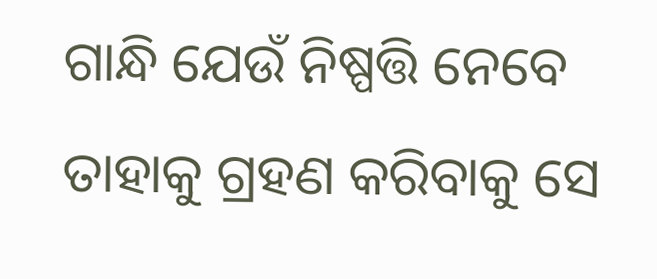ଗାନ୍ଧି ଯେଉଁ ନିଷ୍ପତ୍ତି ନେବେ ତାହାକୁ ଗ୍ରହଣ କରିବାକୁ ସେ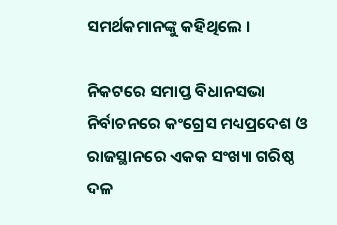ସମର୍ଥକମାନଙ୍କୁ କହିଥିଲେ ।

ନିକଟରେ ସମାପ୍ତ ବିଧାନସଭା ନିର୍ବାଚନରେ କଂଗ୍ରେସ ମଧ୍ୟପ୍ରଦେଶ ଓ ରାଜସ୍ଥାନରେ ଏକକ ସଂଖ୍ୟା ଗରିଷ୍ଠ ଦଳ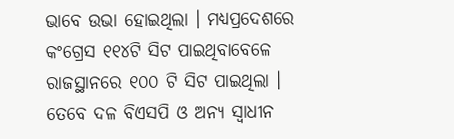ଭାବେ ଉଭା ହୋଇଥିଲା । ମଧ୍ୟପ୍ରଦେଶରେ କଂଗ୍ରେସ ୧୧୪ଟି ସିଟ ପାଇଥିବାବେଳେ ରାଜସ୍ଥାନରେ ୧୦୦ ଟି ସିଟ ପାଇଥିଲା । ତେବେ ଦଳ ବିଏସପି ଓ ଅନ୍ୟ ସ୍ୱାଧୀନ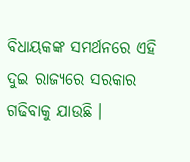ବିଧାୟକଙ୍କ ସମର୍ଥନରେ ଏହି ଦୁଇ ରାଜ୍ୟରେ ସରକାର ଗଢିବାକୁ ଯାଉଛି ।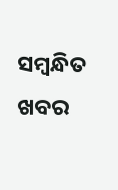ସମ୍ବନ୍ଧିତ ଖବର